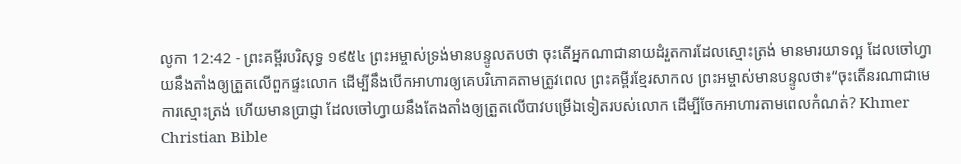លូកា 12:42 - ព្រះគម្ពីរបរិសុទ្ធ ១៩៥៤ ព្រះអម្ចាស់ទ្រង់មានបន្ទូលតបថា ចុះតើអ្នកណាជានាយដំរួតការដែលស្មោះត្រង់ មានមារយាទល្អ ដែលចៅហ្វាយនឹងតាំងឲ្យត្រួតលើពួកផ្ទះលោក ដើម្បីនឹងបើកអាហារឲ្យគេបរិភោគតាមត្រូវពេល ព្រះគម្ពីរខ្មែរសាកល ព្រះអម្ចាស់មានបន្ទូលថា៖“ចុះតើនរណាជាមេការស្មោះត្រង់ ហើយមានប្រាជ្ញា ដែលចៅហ្វាយនឹងតែងតាំងឲ្យត្រួតលើបាវបម្រើឯទៀតរបស់លោក ដើម្បីចែកអាហារតាមពេលកំណត់? Khmer Christian Bible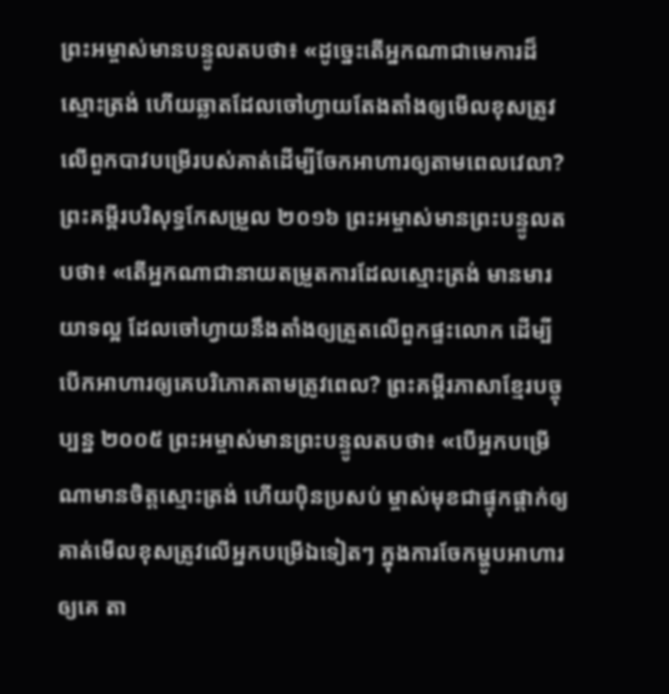ព្រះអម្ចាស់មានបន្ទូលតបថា៖ «ដូច្នេះតើអ្នកណាជាមេការដ៏ស្មោះត្រង់ ហើយឆ្លាតដែលចៅហ្វាយតែងតាំងឲ្យមើលខុសត្រូវលើពួកបាវបម្រើរបស់គាត់ដើម្បីចែកអាហារឲ្យតាមពេលវេលា? ព្រះគម្ពីរបរិសុទ្ធកែសម្រួល ២០១៦ ព្រះអម្ចាស់មានព្រះបន្ទូលតបថា៖ «តើអ្នកណាជានាយតម្រួតការដែលស្មោះត្រង់ មានមារយាទល្អ ដែលចៅហ្វាយនឹងតាំងឲ្យត្រួតលើពួកផ្ទះលោក ដើម្បីបើកអាហារឲ្យគេបរិភោគតាមត្រូវពេល? ព្រះគម្ពីរភាសាខ្មែរបច្ចុប្បន្ន ២០០៥ ព្រះអម្ចាស់មានព្រះបន្ទូលតបថា៖ «បើអ្នកបម្រើណាមានចិត្តស្មោះត្រង់ ហើយប៉ិនប្រសប់ ម្ចាស់មុខជាផ្ទុកផ្ដាក់ឲ្យគាត់មើលខុសត្រូវលើអ្នកបម្រើឯទៀតៗ ក្នុងការចែកម្ហូបអាហារឲ្យគេ តា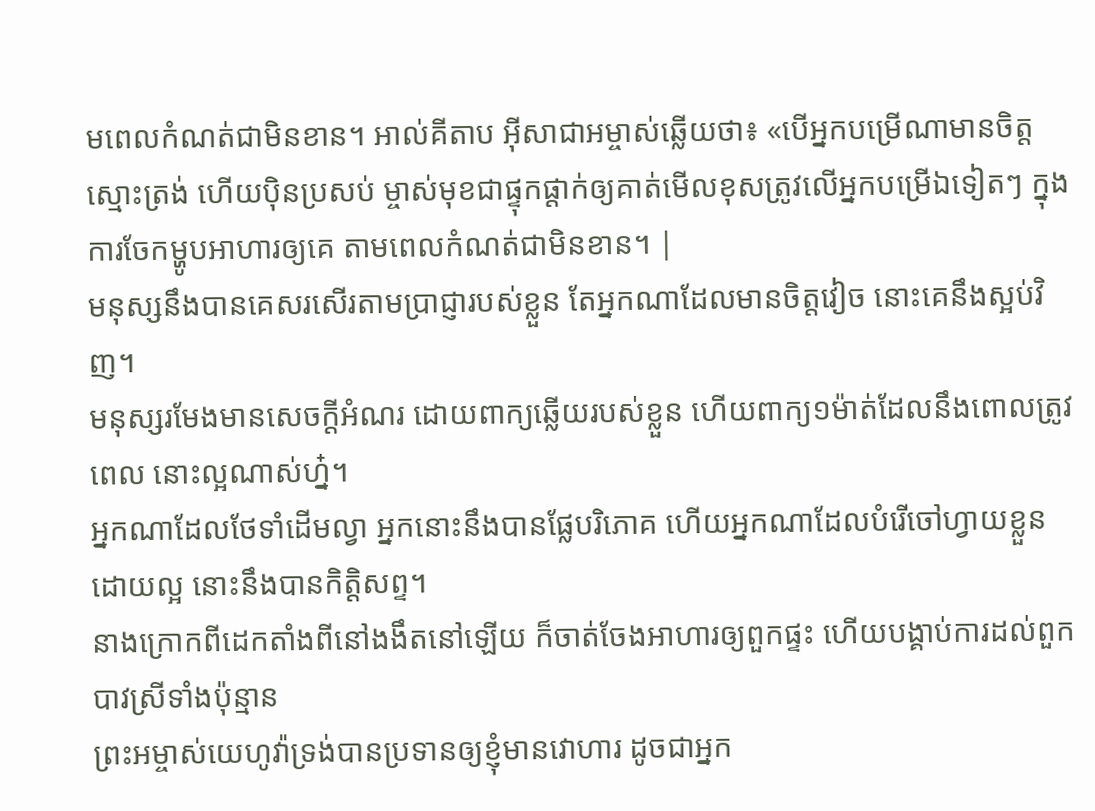មពេលកំណត់ជាមិនខាន។ អាល់គីតាប អ៊ីសាជាអម្ចាស់ឆ្លើយថា៖ «បើអ្នកបម្រើណាមានចិត្ដស្មោះត្រង់ ហើយប៉ិនប្រសប់ ម្ចាស់មុខជាផ្ទុកផ្ដាក់ឲ្យគាត់មើលខុសត្រូវលើអ្នកបម្រើឯទៀតៗ ក្នុងការចែកម្ហូបអាហារឲ្យគេ តាមពេលកំណត់ជាមិនខាន។ |
មនុស្សនឹងបានគេសរសើរតាមប្រាជ្ញារបស់ខ្លួន តែអ្នកណាដែលមានចិត្តវៀច នោះគេនឹងស្អប់វិញ។
មនុស្សរមែងមានសេចក្ដីអំណរ ដោយពាក្យឆ្លើយរបស់ខ្លួន ហើយពាក្យ១ម៉ាត់ដែលនឹងពោលត្រូវពេល នោះល្អណាស់ហ្ន៎។
អ្នកណាដែលថែទាំដើមល្វា អ្នកនោះនឹងបានផ្លែបរិភោគ ហើយអ្នកណាដែលបំរើចៅហ្វាយខ្លួនដោយល្អ នោះនឹងបានកិត្តិសព្ទ។
នាងក្រោកពីដេកតាំងពីនៅងងឹតនៅឡើយ ក៏ចាត់ចែងអាហារឲ្យពួកផ្ទះ ហើយបង្គាប់ការដល់ពួកបាវស្រីទាំងប៉ុន្មាន
ព្រះអម្ចាស់យេហូវ៉ាទ្រង់បានប្រទានឲ្យខ្ញុំមានវោហារ ដូចជាអ្នក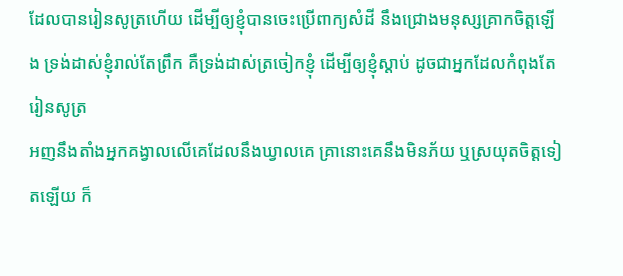ដែលបានរៀនសូត្រហើយ ដើម្បីឲ្យខ្ញុំបានចេះប្រើពាក្យសំដី នឹងជ្រោងមនុស្សគ្រាកចិត្តឡើង ទ្រង់ដាស់ខ្ញុំរាល់តែព្រឹក គឺទ្រង់ដាស់ត្រចៀកខ្ញុំ ដើម្បីឲ្យខ្ញុំស្តាប់ ដូចជាអ្នកដែលកំពុងតែរៀនសូត្រ
អញនឹងតាំងអ្នកគង្វាលលើគេដែលនឹងឃ្វាលគេ គ្រានោះគេនឹងមិនភ័យ ឬស្រយុតចិត្តទៀតឡើយ ក៏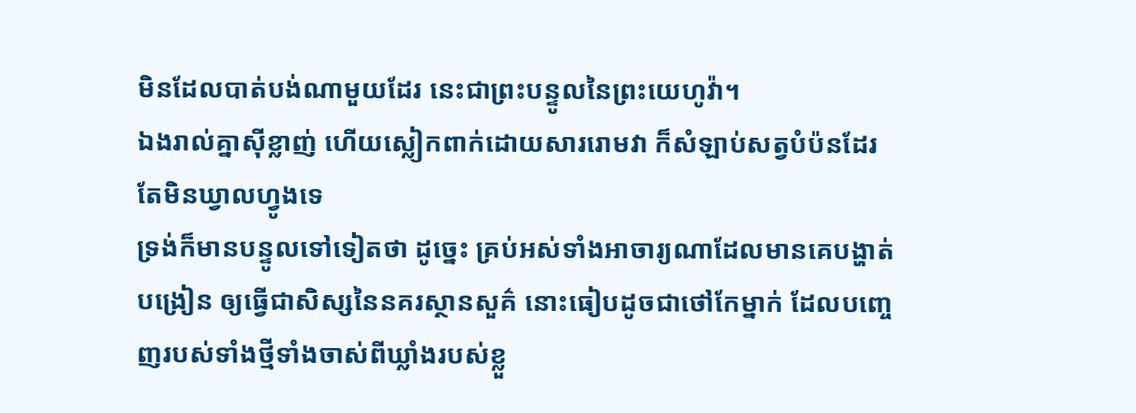មិនដែលបាត់បង់ណាមួយដែរ នេះជាព្រះបន្ទូលនៃព្រះយេហូវ៉ា។
ឯងរាល់គ្នាស៊ីខ្លាញ់ ហើយស្លៀកពាក់ដោយសាររោមវា ក៏សំឡាប់សត្វបំប៉នដែរ តែមិនឃ្វាលហ្វូងទេ
ទ្រង់ក៏មានបន្ទូលទៅទៀតថា ដូច្នេះ គ្រប់អស់ទាំងអាចារ្យណាដែលមានគេបង្ហាត់បង្រៀន ឲ្យធ្វើជាសិស្សនៃនគរស្ថានសួគ៌ នោះធៀបដូចជាថៅកែម្នាក់ ដែលបញ្ចេញរបស់ទាំងថ្មីទាំងចាស់ពីឃ្លាំងរបស់ខ្លួ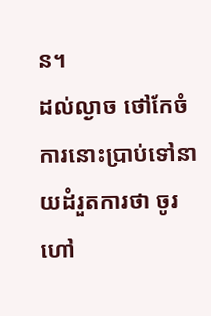ន។
ដល់ល្ងាច ថៅកែចំការនោះប្រាប់ទៅនាយដំរួតការថា ចូរហៅ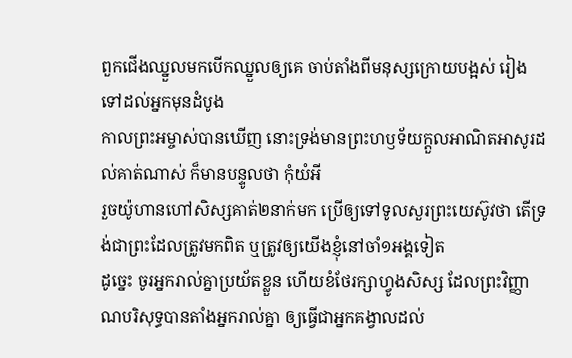ពួកជើងឈ្នួលមកបើកឈ្នួលឲ្យគេ ចាប់តាំងពីមនុស្សក្រោយបង្អស់ រៀងទៅដល់អ្នកមុនដំបូង
កាលព្រះអម្ចាស់បានឃើញ នោះទ្រង់មានព្រះហឫទ័យក្តួលអាណិតអាសូរដល់គាត់ណាស់ ក៏មានបន្ទូលថា កុំយំអី
រួចយ៉ូហានហៅសិស្សគាត់២នាក់មក ប្រើឲ្យទៅទូលសួរព្រះយេស៊ូវថា តើទ្រង់ជាព្រះដែលត្រូវមកពិត ឬត្រូវឲ្យយើងខ្ញុំនៅចាំ១អង្គទៀត
ដូច្នេះ ចូរអ្នករាល់គ្នាប្រយ័តខ្លួន ហើយខំថែរក្សាហ្វូងសិស្ស ដែលព្រះវិញ្ញាណបរិសុទ្ធបានតាំងអ្នករាល់គ្នា ឲ្យធ្វើជាអ្នកគង្វាលដល់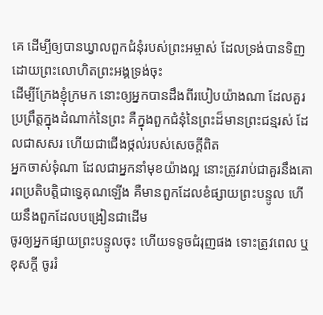គេ ដើម្បីឲ្យបានឃ្វាលពួកជំនុំរបស់ព្រះអម្ចាស់ ដែលទ្រង់បានទិញដោយព្រះលោហិតព្រះអង្គទ្រង់ចុះ
ដើម្បីក្រែងខ្ញុំក្រមក នោះឲ្យអ្នកបានដឹងពីរបៀបយ៉ាងណា ដែលគួរប្រព្រឹត្តក្នុងដំណាក់នៃព្រះ គឺក្នុងពួកជំនុំនៃព្រះដ៏មានព្រះជន្មរស់ ដែលជាសសរ ហើយជាជើងថ្កល់របស់សេចក្ដីពិត
អ្នកចាស់ទុំណា ដែលជាអ្នកនាំមុខយ៉ាងល្អ នោះត្រូវរាប់ជាគួរនឹងគោរពប្រតិបត្តិជាទ្វេគុណឡើង គឺមានពួកដែលខំផ្សាយព្រះបន្ទូល ហើយនឹងពួកដែលបង្រៀនជាដើម
ចូរឲ្យអ្នកផ្សាយព្រះបន្ទូលចុះ ហើយទទូចជំរុញផង ទោះត្រូវពេល ឬខុសក្តី ចូររំ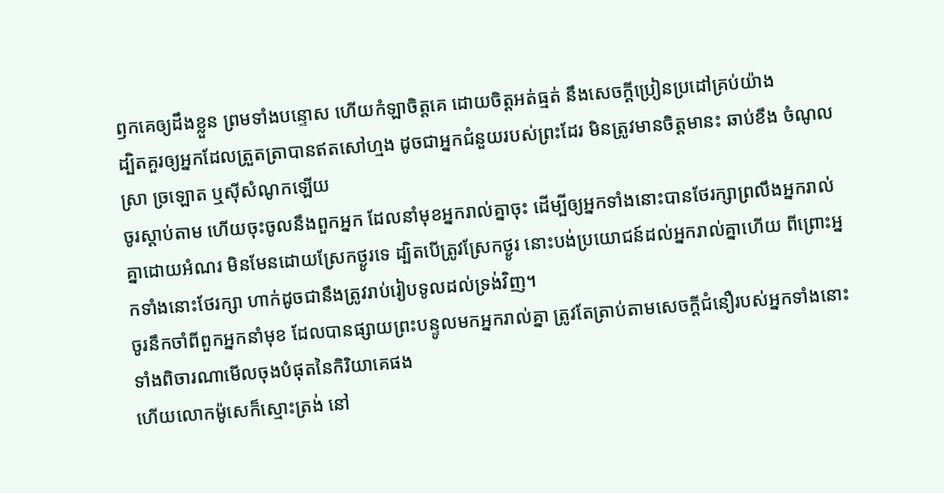ឭកគេឲ្យដឹងខ្លួន ព្រមទាំងបន្ទោស ហើយកំឡាចិត្តគេ ដោយចិត្តអត់ធ្មត់ នឹងសេចក្ដីប្រៀនប្រដៅគ្រប់យ៉ាង
ដ្បិតគួរឲ្យអ្នកដែលត្រួតត្រាបានឥតសៅហ្មង ដូចជាអ្នកជំនួយរបស់ព្រះដែរ មិនត្រូវមានចិត្តមានះ ឆាប់ខឹង ចំណូលស្រា ច្រឡោត ឬស៊ីសំណូកឡើយ
ចូរស្តាប់តាម ហើយចុះចូលនឹងពួកអ្នក ដែលនាំមុខអ្នករាល់គ្នាចុះ ដើម្បីឲ្យអ្នកទាំងនោះបានថែរក្សាព្រលឹងអ្នករាល់គ្នាដោយអំណរ មិនមែនដោយស្រែកថ្ងូរទេ ដ្បិតបើត្រូវស្រែកថ្ងូរ នោះបង់ប្រយោជន៍ដល់អ្នករាល់គ្នាហើយ ពីព្រោះអ្នកទាំងនោះថែរក្សា ហាក់ដូចជានឹងត្រូវរាប់រៀបទូលដល់ទ្រង់វិញ។
ចូរនឹកចាំពីពួកអ្នកនាំមុខ ដែលបានផ្សាយព្រះបន្ទូលមកអ្នករាល់គ្នា ត្រូវតែត្រាប់តាមសេចក្ដីជំនឿរបស់អ្នកទាំងនោះ ទាំងពិចារណាមើលចុងបំផុតនៃកិរិយាគេផង
ហើយលោកម៉ូសេក៏ស្មោះត្រង់ នៅ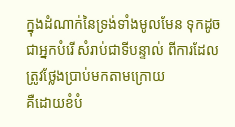ក្នុងដំណាក់នៃទ្រង់ទាំងមូលមែន ទុកដូចជាអ្នកបំរើ សំរាប់ជាទីបន្ទាល់ ពីការដែលត្រូវថ្លែងប្រាប់មកតាមក្រោយ
គឺដោយខំបំ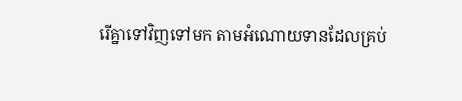រើគ្នាទៅវិញទៅមក តាមអំណោយទានដែលគ្រប់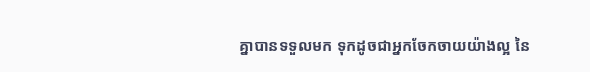គ្នាបានទទួលមក ទុកដូចជាអ្នកចែកចាយយ៉ាងល្អ នៃ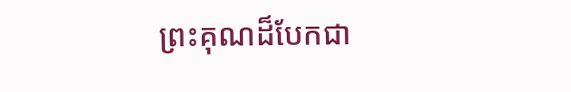ព្រះគុណដ៏បែកជា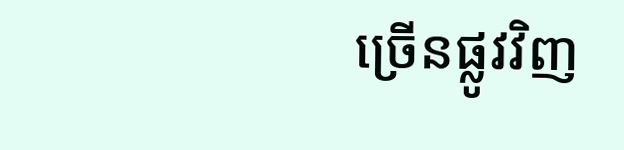ច្រើនផ្លូវវិញ